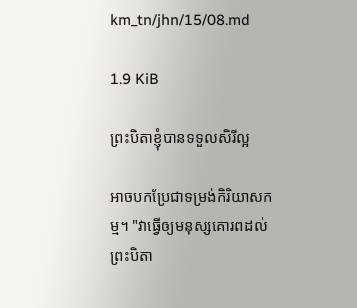km_tn/jhn/15/08.md

1.9 KiB

ព្រះបិតាខ្ញុំបានទទួលសិរីល្អ

អាចបកប្រែជាទម្រង់កិរិយាសកម្ម។ "វាធ្វើឲ្យមនុស្សគោរពដល់ព្រះបិតា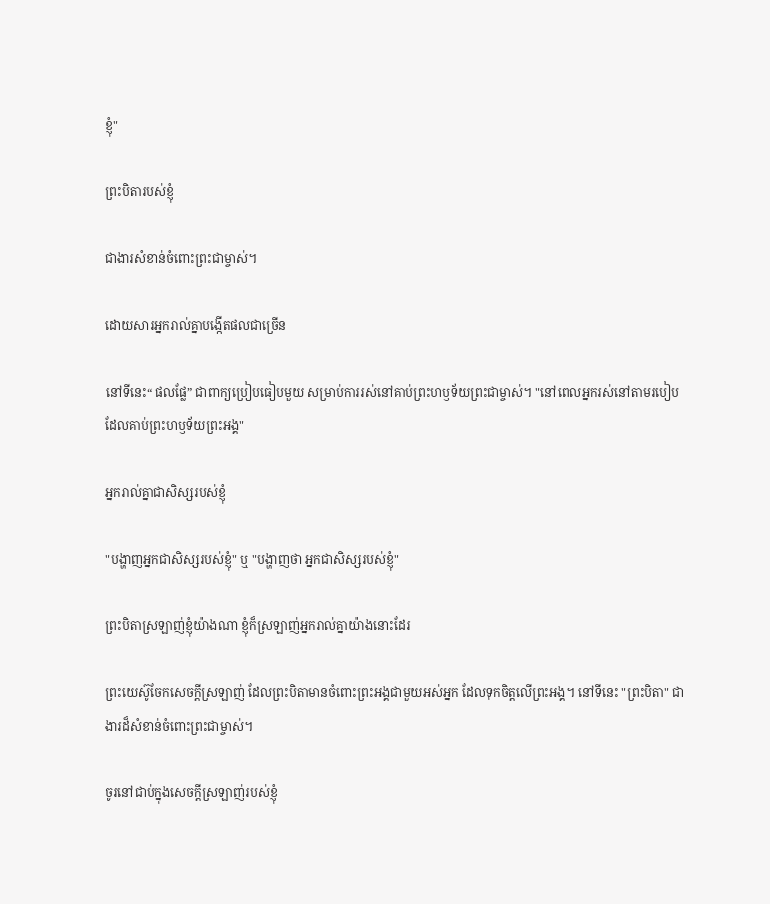ខ្ញុំ"

ព្រះបិតារបស់ខ្ញុំ

ជាងារសំខាន់ចំពោះព្រះជាម្ចាស់។

ដោយសារអ្នករាល់គ្នាបង្កើតផលជាច្រើន

នៅទីនេះ“ ផលផ្លែ” ជាពាក្យប្រៀបធៀបមួយ សម្រាប់ការរស់នៅគាប់ព្រះហឫទ័យព្រះជាម្ចាស់។ "នៅពេលអ្នករស់នៅតាមរបៀប ដែលគាប់ព្រះហឫទ័យព្រះអង្គ"

អ្នករាល់គ្នាជាសិស្សរបស់ខ្ញុំ

"បង្ហាញអ្នកជាសិស្សរបស់ខ្ញុំ" ឬ "បង្ហាញថា អ្នកជាសិស្សរបស់ខ្ញុំ"

ព្រះបិតាស្រឡាញ់ខ្ញុំយ៉ាងណា ខ្ញុំក៏ស្រឡាញ់អ្នករាល់គ្នាយ៉ាងនោះដែរ

ព្រះយេស៊ូចែកសេចក្ដីស្រឡាញ់ ដែលព្រះបិតាមានចំពោះព្រះអង្គជាមួយអស់អ្នក ដែលទុកចិត្ដលើព្រះអង្គ។ នៅទីនេះ "ព្រះបិតា" ជាងារដ៏សំខាន់ចំពោះព្រះជាម្ចាស់។

ចូរនៅជាប់ក្នុងសេចក្តីស្រឡាញ់របស់ខ្ញុំ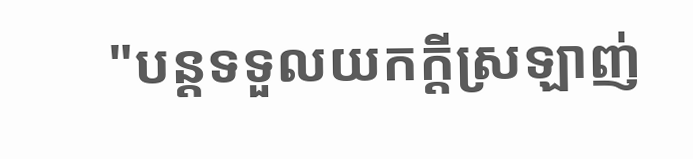"បន្តទទួលយកក្តីស្រឡាញ់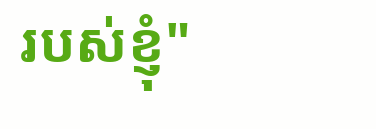របស់ខ្ញុំ"